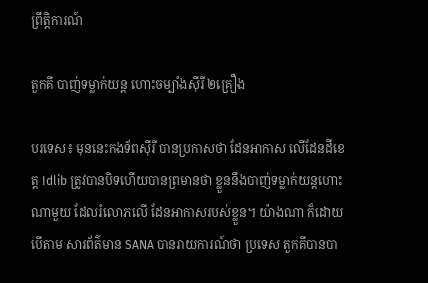ព្រឹត្តិការណ៍

តួកគី បាញ់ទម្លាក់យន្ត ហោះចម្បាំងស៊ីរី ២គ្រឿង

បរទេស៖ មុននេះកងទ័ពស៊ីរី បានប្រកាសថា ដែនអាកាស លើដែនដីខេត្ត Idlib ត្រូវបានបិទហើយបានព្រមានថា ខ្លួននឹងបាញ់ទម្លាក់យន្តហោះណាមួយ ដែលរំលោភលើ ដែនអាកាសរបស់ខ្លួន។ យ៉ាងណា ក៏ដោយ បើតាម សារព័ត៌មាន SANA បានរាយការណ៍ថា ប្រទេស តួកគីបានបា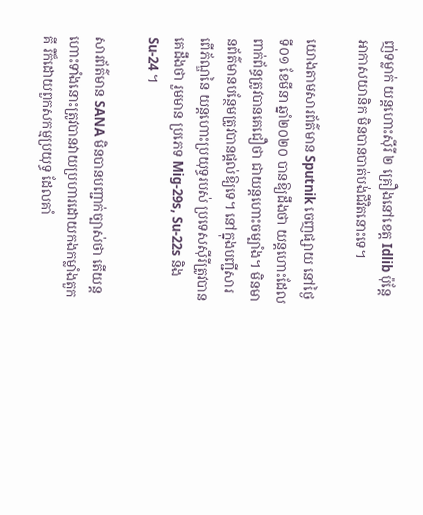ញ់ទម្លាក់ យន្តហោះស៊ីរី ២ គ្រឿងនៅខេត្ត Idlib ប៉ុន្តែអាកាសយានិក មិនបានបាត់បង់ជីវិតនោះទេ។

យោងតាមសារព័ត៌មាន Sputnik ចេញផ្សាយ នៅថ្ងៃទី០១ ខែមីនា ឆ្នាំ២០២០ បានឱ្យដឹងថា យន្តហោះដែលពាក់ព័ន្ធត្រូវបានគេជឿថា ជាយន្តហោះចម្បាំង។ មិនមានព័ត៌មានបន្ថែមត្រូវបានផ្តល់ឱ្យទេ។ នៅក្នុងបញ្ជីសារពើភ័ណ្ឌនៃ យន្តហោះប្រយុទ្ធរបស់ ប្រទេសស៊ីរីត្រូវបានគេដឹងថា រួមមាន ប្រភេទ Mig-29s, Su-22s និង Su-24 ។

សារព័ត៌មាន SANA មិនបានបញ្ជាក់ច្បាស់ថា តើយន្ដហោះទាំងនោះត្រូវបានវាយប្រហារដោយកងកម្លាំងតួកគី រឺក៏ដោយពួកសកម្មប្រយុទ្ធ ដែលគាំ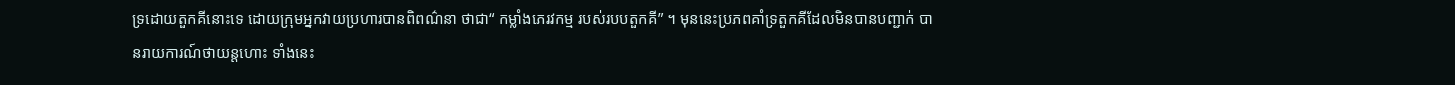ទ្រដោយតួកគីនោះទេ ដោយក្រុមអ្នកវាយប្រហារបានពិពណ៌នា ថាជា“ កម្លាំងភេរវកម្ម របស់របបតួកគី” ។ មុននេះប្រភពគាំទ្រតួកគីដែលមិនបានបញ្ជាក់ បានរាយការណ៍ថាយន្តហោះ ទាំងនេះ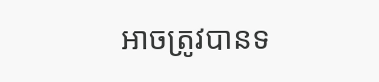អាចត្រូវបានទ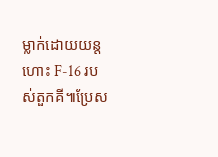ម្លាក់ដោយយន្តហោះ F-16 របស់តួកគី៕ប្រែស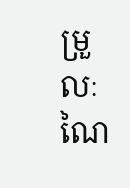ម្រួលៈ ណៃ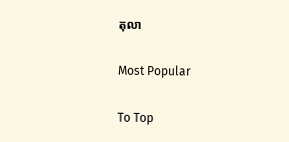តុលា

Most Popular

To Top